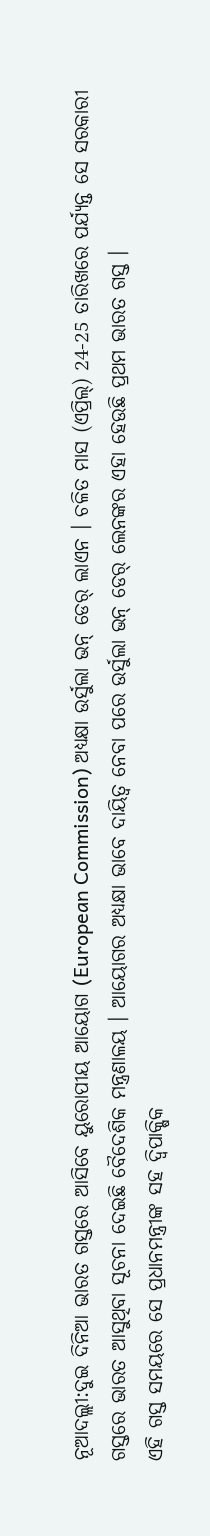ନୂଆଦଲ୍ଲୀ:ଦୁଇ ଦିନିଆ ଭାରତ ଗସ୍ତରେ ଆସିବେ ୟୁରୋପୀୟ ଆୟୋଗ (European Commission) ଅଧ୍ୟକ୍ଷା ଉର୍ସୁଲା ଭନ୍ ଡେର୍ ଲାଏନ । ଚଳିତ ମାସ (ଏପ୍ରିଲ୍) 24-25 ତାରିଖରେ ପର୍ଯ୍ୟନ୍ତ ସେ ସରକାରୀ ଗସ୍ତରେ ଭାରତ ଆସୁଥିବା ସୂଚନା ଦେଇଛି ବୈଦେଶିକ ମନ୍ତ୍ରଣାଳୟ । ଆୟୋଗର ଅଧ୍ୟକ୍ଷା ଭାବେ ଦାୟିତ୍ବ ନେବା ପରେ ଉର୍ସୁଲା ଭନ୍ ଡେର୍ ଲେନଙ୍କର ଏହା ହେଉଛି ପ୍ରଥମ ଭାରତ ଗସ୍ତ ।
ଏହି ଗସ୍ତ ସମୟରେ ସେ ପ୍ରଧାନମନ୍ତ୍ରୀଙ୍କ ସହ ଦ୍ବିପାକ୍ଷିକ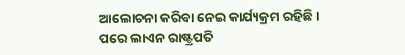ଆଲୋଚନା କରିବା ନେଇ କାର୍ଯ୍ୟକ୍ରମ ରହିଛି । ପରେ ଲାଏନ ରାଷ୍ଟ୍ରପତି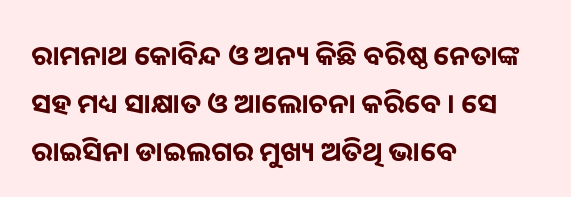ରାମନାଥ କୋବିନ୍ଦ ଓ ଅନ୍ୟ କିଛି ବରିଷ୍ଠ ନେତାଙ୍କ ସହ ମଧ୍ୟ ସାକ୍ଷାତ ଓ ଆଲୋଚନା କରିବେ । ସେ ରାଇସିନା ଡାଇଲଗର ମୁଖ୍ୟ ଅତିଥି ଭାବେ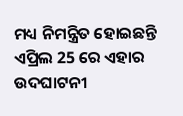ମଧ୍ୟ ନିମନ୍ତ୍ରିତ ହୋଇଛନ୍ତି ଏପ୍ରିଲ 25 ରେ ଏହାର ଉଦଘାଟନୀ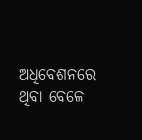ଅଧିବେଶନରେ ଥିବା ବେଳେ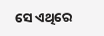ସେ ଏଥିରେ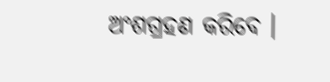ଅଂଶଗ୍ରହଣ କରିବେ ।